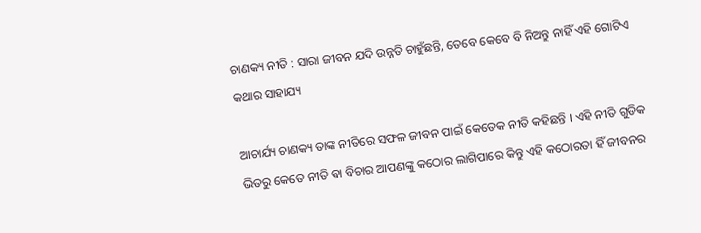ଚାଣକ୍ୟ ନୀତି : ସାରା ଜୀବନ ଯଦି ଉନ୍ନତି ଚାହୁଁଛନ୍ତି, ତେବେ କେବେ ବି ନିଅନ୍ତୁ ନାହିଁ ଏହି ଗୋଟିଏ କଥାର ସାହାଯ୍ୟ

ଆଚାର୍ଯ୍ୟ ଚାଣକ୍ୟ ତାଙ୍କ ନୀତିରେ ସଫଳ ଜୀବନ ପାଇଁ କେତେକ ନୀତି କହିଛନ୍ତି । ଏହି ନୀତି ଗୁଡିକ ଭିତରୁ କେତେ ନୀତି ଵା ବିଚାର ଆପଣଙ୍କୁ କଠୋର ଲାଗିପାରେ କିନ୍ତୁ ଏହି କଠୋରତା ହିଁ ଜୀବନର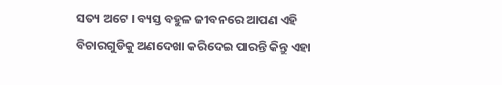ସତ୍ୟ ଅଟେ । ବ୍ୟସ୍ତ ବହୁଳ ଜୀବନରେ ଆପଣ ଏହି ବିଚାରଗୁଡିକୁ ଅଣଦେଖା କରିଦେଇ ପାରନ୍ତି କିନ୍ତୁ ଏହା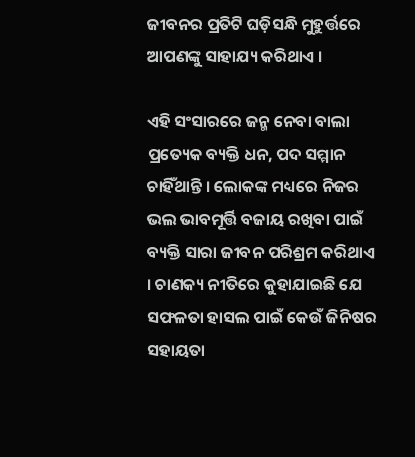ଜୀବନର ପ୍ରତିଟି ଘଡ଼ିସନ୍ଧି ମୁହୁର୍ତ୍ତରେ ଆପଣଙ୍କୁ ସାହାଯ୍ୟ କରିଥାଏ ।

ଏହି ସଂସାରରେ ଜନ୍ମ ନେବା ବାଲା ପ୍ରତ୍ୟେକ ବ୍ୟକ୍ତି ଧନ, ପଦ ସମ୍ମାନ ଚାହିଁଥାନ୍ତି । ଲୋକଙ୍କ ମଧ୍ୟରେ ନିଜର ଭଲ ଭାବମୂର୍ତ୍ତି ବଜାୟ ରଖିବା ପାଇଁ ବ୍ୟକ୍ତି ସାରା ଜୀବନ ପରିଶ୍ରମ କରିଥାଏ । ଚାଣକ୍ୟ ନୀତିରେ କୁହାଯାଇଛି ଯେ ସଫଳତା ହାସଲ ପାଇଁ କେଉଁ ଜିନିଷର ସହାୟତା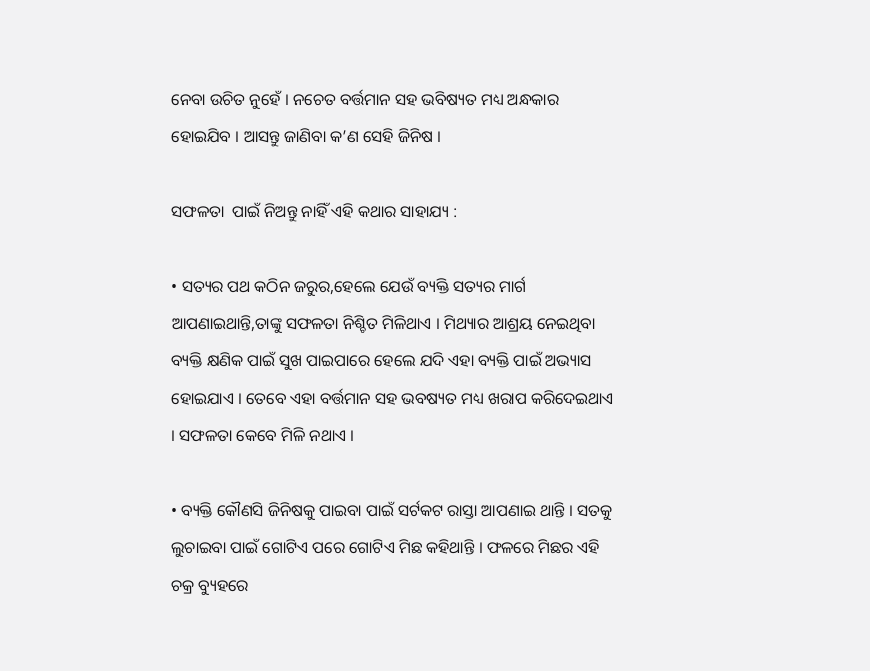ନେବା ଉଚିତ ନୁହେଁ । ନଚେତ ବର୍ତ୍ତମାନ ସହ ଭବିଷ୍ୟତ ମଧ୍ୟ ଅନ୍ଧକାର ହୋଇଯିବ । ଆସନ୍ତୁ ଜାଣିବା କ’ଣ ସେହି ଜିନିଷ ।

ସଫଳତା  ପାଇଁ ନିଅନ୍ତୁ ନାହିଁ ଏହି କଥାର ସାହାଯ୍ୟ :

• ସତ୍ୟର ପଥ କଠିନ ଜରୁର,ହେଲେ ଯେଉଁ ବ୍ୟକ୍ତି ସତ୍ୟର ମାର୍ଗ ଆପଣାଇଥାନ୍ତି,ତାଙ୍କୁ ସଫଳତା ନିଶ୍ଚିତ ମିଳିଥାଏ । ମିଥ୍ୟାର ଆଶ୍ରୟ ନେଇଥିବା ବ୍ୟକ୍ତି କ୍ଷଣିକ ପାଇଁ ସୁଖ ପାଇପାରେ ହେଲେ ଯଦି ଏହା ବ୍ୟକ୍ତି ପାଇଁ ଅଭ୍ୟାସ ହୋଇଯାଏ । ତେବେ ଏହା ବର୍ତ୍ତମାନ ସହ ଭବଷ୍ୟତ ମଧ୍ୟ ଖରାପ କରିଦେଇଥାଏ । ସଫଳତା କେବେ ମିଳି ନଥାଏ ।

• ବ୍ୟକ୍ତି କୌଣସି ଜିନିଷକୁ ପାଇବା ପାଇଁ ସର୍ଟକଟ ରାସ୍ତା ଆପଣାଇ ଥାନ୍ତି । ସତକୁ ଲୁଚାଇବା ପାଇଁ ଗୋଟିଏ ପରେ ଗୋଟିଏ ମିଛ କହିଥାନ୍ତି । ଫଳରେ ମିଛର ଏହି ଚକ୍ର ବ୍ୟୁହରେ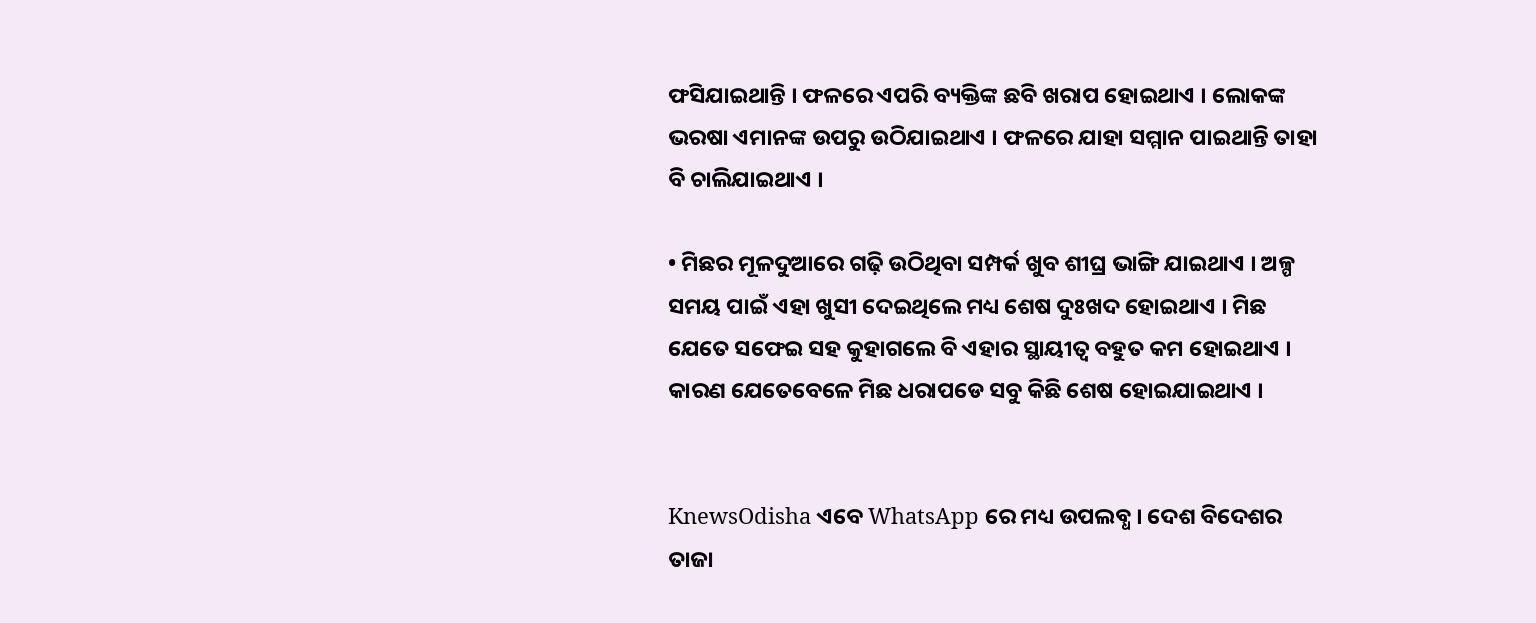ଫସିଯାଇଥାନ୍ତି । ଫଳରେ ଏପରି ବ୍ୟକ୍ତିଙ୍କ ଛବି ଖରାପ ହୋଇଥାଏ । ଲୋକଙ୍କ ଭରଷା ଏମାନଙ୍କ ଉପରୁ ଉଠିଯାଇଥାଏ । ଫଳରେ ଯାହା ସମ୍ମାନ ପାଇଥାନ୍ତି ତାହା ବି ଚାଲିଯାଇଥାଏ ।

• ମିଛର ମୂଳଦୁଆରେ ଗଢ଼ି ଉଠିଥିବା ସମ୍ପର୍କ ଖୁବ ଶୀଘ୍ର ଭାଙ୍ଗି ଯାଇଥାଏ । ଅଳ୍ପ ସମୟ ପାଇଁ ଏହା ଖୁସୀ ଦେଇଥିଲେ ମଧ୍ୟ ଶେଷ ଦୁଃଖଦ ହୋଇଥାଏ । ମିଛ ଯେତେ ସଫେଇ ସହ କୁହାଗଲେ ବି ଏହାର ସ୍ଥାୟୀତ୍ୱ ବହୁତ କମ ହୋଇଥାଏ । କାରଣ ଯେତେବେଳେ ମିଛ ଧରାପଡେ ସବୁ କିଛି ଶେଷ ହୋଇଯାଇଥାଏ ।


KnewsOdisha ଏବେ WhatsApp ରେ ମଧ୍ୟ ଉପଲବ୍ଧ । ଦେଶ ବିଦେଶର ତାଜା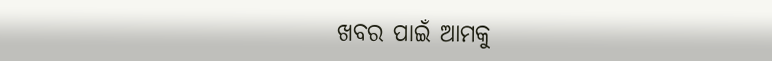ଖବର ପାଇଁ ଆମକୁ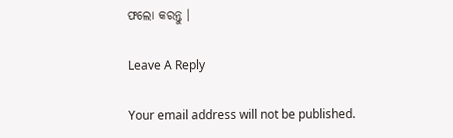ଫଲୋ କରନ୍ତୁ ।

Leave A Reply

Your email address will not be published.